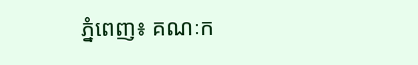ភ្នំពេញ៖ គណៈក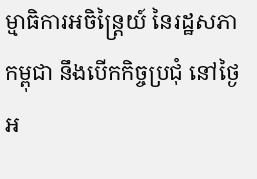ម្មាធិការអចិន្ត្រៃយ៍ នៃរដ្ឋសភាកម្ពុជា នឹងបើកកិច្ចប្រជុំ នៅថ្ងៃអ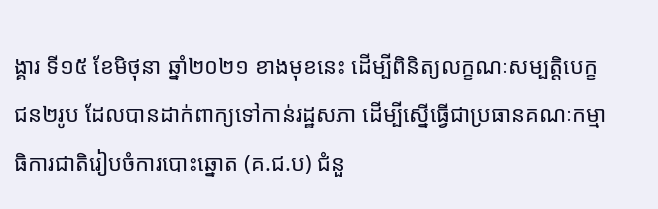ង្គារ ទី១៥ ខែមិថុនា ឆ្នាំ២០២១ ខាងមុខនេះ ដើម្បីពិនិត្យលក្ខណៈសម្បត្តិបេក្ខជន២រូប ដែលបានដាក់ពាក្យទៅកាន់រដ្ឋសភា ដើម្បីស្នើធ្វើជាប្រធានគណៈកម្មាធិការជាតិរៀបចំការបោះឆ្នោត (គ.ជ.ប) ជំនួ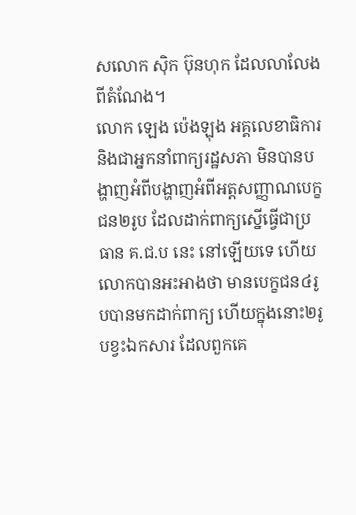សលោក ស៊ិក ប៊ុនហុក ដែលលាលែងពីតំណែង។
លោក ឡេង ប៉េងឡុង អគ្គលេខាធិការ និងជាអ្នកនាំពាក្យរដ្ឋសភា មិនបានបង្ហាញអំពីបង្ហាញអំពីអត្តសញ្ញាណបេក្ខជន២រូប ដែលដាក់ពាក្យស្នើធ្វើជាប្រធាន គ.ជ.ប នេះ នៅឡើយទេ ហើយលោកបានអះអាងថា មានបេក្ខជន៤រូបបានមកដាក់ពាក្យ ហើយក្នុងនោះ២រូបខ្វះឯកសារ ដែលពួកគេ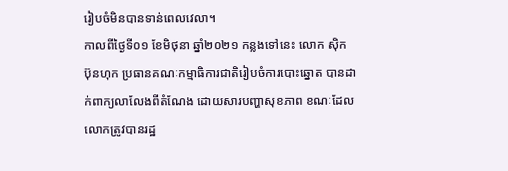រៀបចំមិនបានទាន់ពេលវេលា។
កាលពីថ្ងៃទី០១ ខែមិថុនា ឆ្នាំ២០២១ កន្លងទៅនេះ លោក ស៊ិក ប៊ុនហុក ប្រធានគណៈកម្មាធិការជាតិរៀបចំការបោះឆ្នោត បានដាក់ពាក្យលាលែងពីតំណែង ដោយសារបញ្ហាសុខភាព ខណៈដែលលោកត្រូវបានរដ្ឋ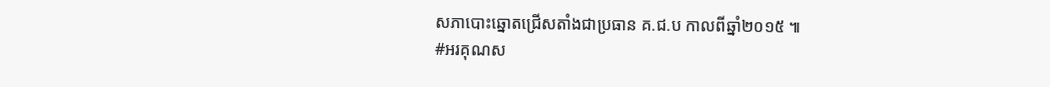សភាបោះឆ្នោតជ្រើសតាំងជាប្រធាន គ.ជ.ប កាលពីឆ្នាំ២០១៥ ៕
#អរគុណស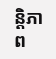ន្តិភាព